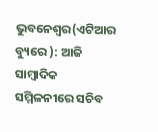ଭୁବନେଶ୍ୱର(ଏଟିଆର ବ୍ୟୁରେ ): ଆଜି ସାମ୍ବାଦିକ ସମ୍ମିଳନୀରେ ସଚିବ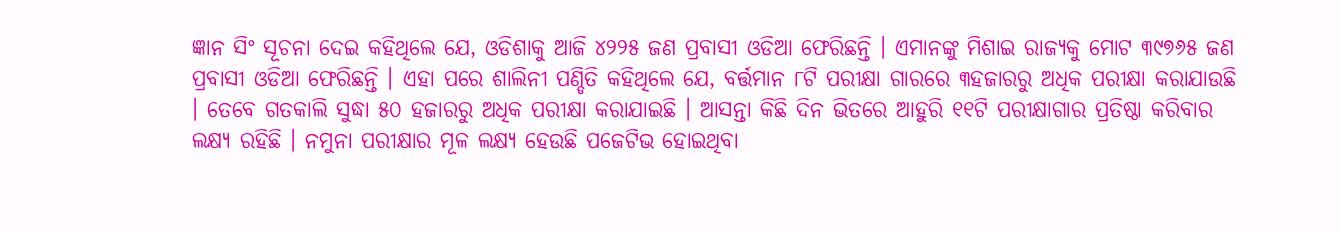ଜ୍ଞାନ ସିଂ ସୂଚନା ଦେଇ କହିଥିଲେ ଯେ, ଓଡିଶାକୁ ଆଜି ୪୨୨୫ ଜଣ ପ୍ରବାସୀ ଓଡିଆ ଫେରିଛନ୍ତି । ଏମାନଙ୍କୁ ମିଶାଇ ରାଜ୍ୟକୁ ମୋଟ ୩୯୭୬୫ ଜଣ ପ୍ରବାସୀ ଓଡିଆ ଫେରିଛନ୍ତି । ଏହା ପରେ ଶାଲିନୀ ପଣ୍ଡିତି କହିଥିଲେ ଯେ, ବର୍ତ୍ତମାନ ୮ଟି ପରୀକ୍ଷା ଗାରରେ ୩ହଜାରରୁ ଅଧିକ ପରୀକ୍ଷା କରାଯାଉଛି । ତେବେ ଗତକାଲି ସୁଦ୍ଧା ୫୦ ହଜାରରୁ ଅଧିକ ପରୀକ୍ଷା କରାଯାଇଛି । ଆସନ୍ତା କିଛି ଦିନ ଭିତରେ ଆହୁରି ୧୧ଟି ପରୀକ୍ଷାଗାର ପ୍ରତିଷ୍ଠା କରିବାର ଲକ୍ଷ୍ୟ ରହିଛି । ନମୁନା ପରୀକ୍ଷାର ମୂଳ ଲକ୍ଷ୍ୟ ହେଉଛି ପଜେଟିଭ ହୋଇଥିବା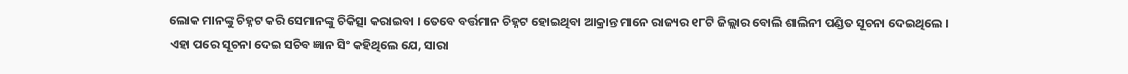ଲୋକ ମାନଙ୍କୁ ଚିହ୍ନଟ କରି ସେମାନଙ୍କୁ ଚିକିତ୍ସା କରାଇବା । ତେବେ ବର୍ତ୍ତମାନ ଚିହ୍ନଟ ହୋଇଥିବା ଆକ୍ରାନ୍ତ ମାନେ ରାଜ୍ୟର ୧୮ଟି ଜିଲ୍ଲାର ବୋଲି ଶାଲିନୀ ପଣ୍ଡିତ ସୂଚନା ଦେଇଥିଲେ ।
ଏହା ପରେ ସୂଚନା ଦେଇ ସଚିବ ଜ୍ଞାନ ସିଂ କହିଥିଲେ ଯେ, ସାରା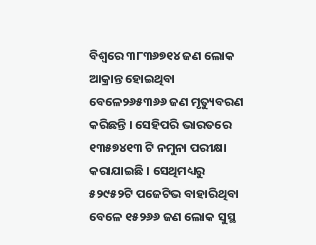ବିଶ୍ୱରେ ୩୮୩୬୭୧୪ ଜଣ ଲୋକ ଆକ୍ରାନ୍ତ ହୋଇଥିବା ବେଳେ୨୬୫୩୬୬ ଜଣ ମୃତ୍ୟୁବରଣ କରିଛନ୍ତି । ସେହିପରି ଭାରତରେ ୧୩୫୭୪୧୩ ଟି ନମୁନା ପରୀକ୍ଷା କରାଯାଇଛି । ସେଥିମଧ୍ୟରୁ ୫୨୯୫୨ଟି ପଜେଟିଭ ବାହାରିଥିବା ବେଳେ ୧୫୨୬୬ ଜଣ ଲୋକ ସୁସ୍ଥ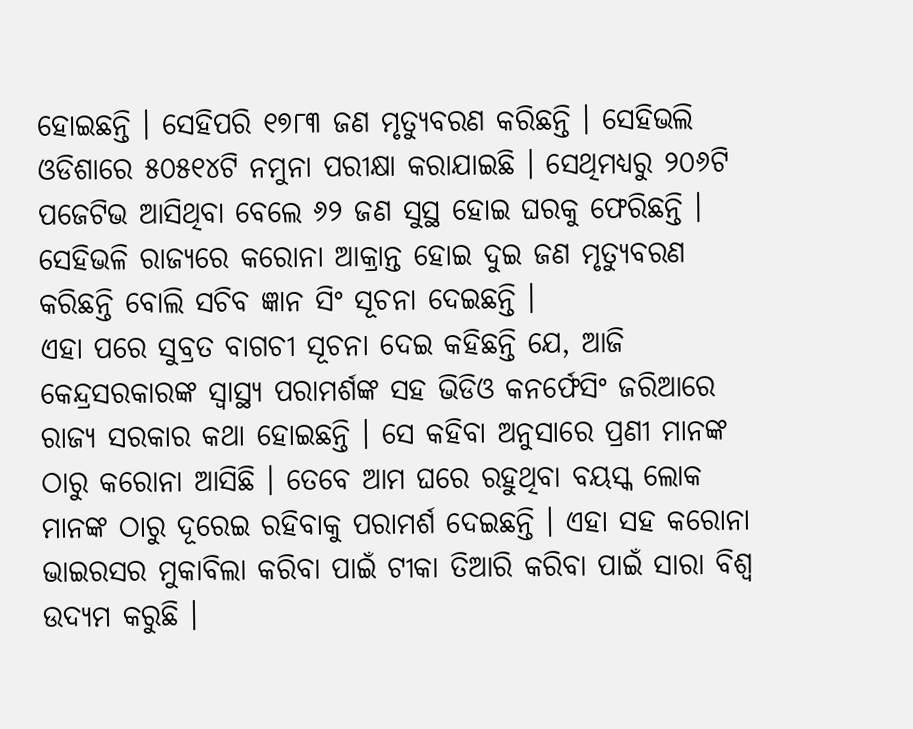ହୋଇଛନ୍ତି । ସେହିପରି ୧୭୮୩ ଜଣ ମୃତ୍ୟୁବରଣ କରିଛନ୍ତି । ସେହିଭଲି ଓଡିଶାରେ ୫୦୫୧୪ଟି ନମୁନା ପରୀକ୍ଷା କରାଯାଇଛି । ସେଥିମଧ୍ୟରୁ ୨୦୬ଟି ପଜେଟିଭ ଆସିଥିବା ବେଲେ ୬୨ ଜଣ ସୁସ୍ଥ ହୋଇ ଘରକୁ ଫେରିଛନ୍ତି । ସେହିଭଳି ରାଜ୍ୟରେ କରୋନା ଆକ୍ରାନ୍ତ ହୋଇ ଦୁଇ ଜଣ ମୃତ୍ୟୁବରଣ କରିଛନ୍ତି ବୋଲି ସଚିବ ଜ୍ଞାନ ସିଂ ସୂଚନା ଦେଇଛନ୍ତି ।
ଏହା ପରେ ସୁବ୍ରତ ବାଗଚୀ ସୂଚନା ଦେଇ କହିଛନ୍ତି ଯେ, ଆଜି କେନ୍ଦ୍ରସରକାରଙ୍କ ସ୍ୱାସ୍ଥ୍ୟ ପରାମର୍ଶଙ୍କ ସହ ଭିଡିଓ କନର୍ଫେସିଂ ଜରିଆରେ ରାଜ୍ୟ ସରକାର କଥା ହୋଇଛନ୍ତି । ସେ କହିବା ଅନୁସାରେ ପ୍ରଣୀ ମାନଙ୍କ ଠାରୁ କରୋନା ଆସିଛି । ତେବେ ଆମ ଘରେ ରହୁଥିବା ବୟସ୍କ ଲୋକ ମାନଙ୍କ ଠାରୁ ଦୂରେଇ ରହିବାକୁ ପରାମର୍ଶ ଦେଇଛନ୍ତି । ଏହା ସହ କରୋନା ଭାଇରସର ମୁକାବିଲା କରିବା ପାଇଁ ଟୀକା ତିଆରି କରିବା ପାଇଁ ସାରା ବିଶ୍ୱ ଉଦ୍ୟମ କରୁଛି ।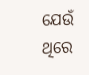ଯେଉଁ ଥିରେ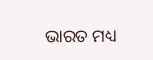ଭାରତ ମଧ୍ୟ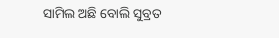ସାମିଲ ଅଛି ବୋଲି ସୁବ୍ରତ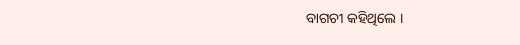ବାଗଚୀ କହିଥିଲେ ।